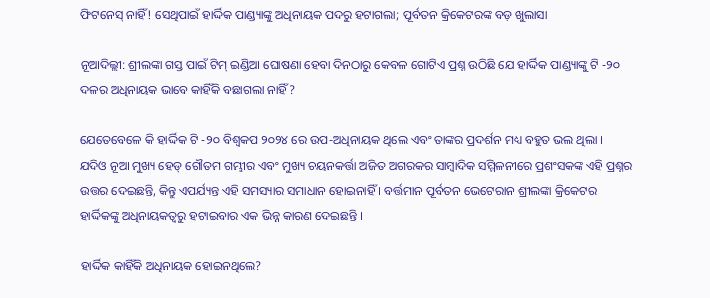ଫିଟନେସ୍ ନାହିଁ! ସେଥିପାଇଁ ହାର୍ଦ୍ଦିକ ପାଣ୍ଡ୍ୟାଙ୍କୁ ଅଧିନାୟକ ପଦରୁ ହଟାଗଲା; ପୂର୍ବତନ କ୍ରିକେଟରଙ୍କ ବଡ଼ ଖୁଲାସା

ନୂଆଦିଲ୍ଲୀ: ଶ୍ରୀଲଙ୍କା ଗସ୍ତ ପାଇଁ ଟିମ୍ ଇଣ୍ଡିଆ ଘୋଷଣା ହେବା ଦିନଠାରୁ କେବଳ ଗୋଟିଏ ପ୍ରଶ୍ନ ଉଠିଛି ଯେ ହାର୍ଦ୍ଦିକ ପାଣ୍ଡ୍ୟାଙ୍କୁ ଟି -୨୦ ଦଳର ଅଧିନାୟକ ଭାବେ କାହିଁକି ବଛାଗଲା ନାହିଁ?

ଯେତେବେଳେ କି ହାର୍ଦ୍ଦିକ ଟି -୨୦ ବିଶ୍ୱକପ ୨୦୨୪ ରେ ଉପ-ଅଧିନାୟକ ଥିଲେ ଏବଂ ତାଙ୍କର ପ୍ରଦର୍ଶନ ମଧ୍ୟ ବହୁତ ଭଲ ଥିଲା । ଯଦିଓ ନୂଆ ମୁଖ୍ୟ ହେଡ୍ ଗୌତମ ଗମ୍ଭୀର ଏବଂ ମୁଖ୍ୟ ଚୟନକର୍ତ୍ତା ଅଜିତ ଅଗରକର ସାମ୍ବାଦିକ ସମ୍ମିଳନୀରେ ପ୍ରଶଂସକଙ୍କ ଏହି ପ୍ରଶ୍ନର ଉତ୍ତର ଦେଇଛନ୍ତି, କିନ୍ତୁ ଏପର୍ଯ୍ୟନ୍ତ ଏହି ସମସ୍ୟାର ସମାଧାନ ହୋଇନାହିଁ । ବର୍ତ୍ତମାନ ପୂର୍ବତନ ଭେଟେରାନ ଶ୍ରୀଲଙ୍କା କ୍ରିକେଟର ହାର୍ଦ୍ଦିକଙ୍କୁ ଅଧିନାୟକତ୍ୱରୁ ହଟାଇବାର ଏକ ଭିନ୍ନ କାରଣ ଦେଇଛନ୍ତି ।

ହାର୍ଦ୍ଦିକ କାହିଁକି ଅଧିନାୟକ ହୋଇନଥିଲେ?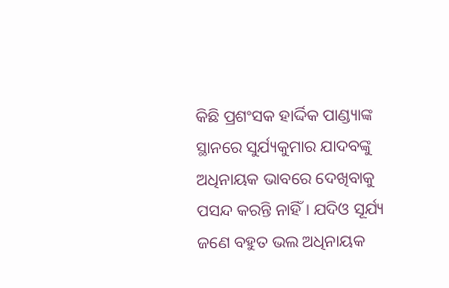କିଛି ପ୍ରଶଂସକ ହାର୍ଦ୍ଦିକ ପାଣ୍ଡ୍ୟାଙ୍କ ସ୍ଥାନରେ ସୁର୍ଯ୍ୟକୁମାର ଯାଦବଙ୍କୁ ଅଧିନାୟକ ଭାବରେ ଦେଖିବାକୁ ପସନ୍ଦ କରନ୍ତି ନାହିଁ । ଯଦିଓ ସୂର୍ଯ୍ୟ ଜଣେ ବହୁତ ଭଲ ଅଧିନାୟକ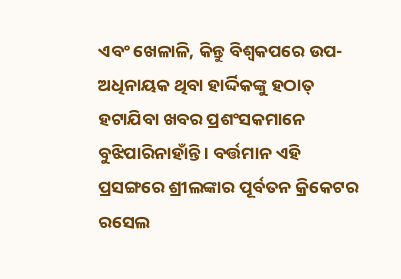ଏବଂ ଖେଳାଳି, କିନ୍ତୁ ବିଶ୍ୱକପରେ ଉପ-ଅଧିନାୟକ ଥିବା ହାର୍ଦ୍ଦିକଙ୍କୁ ହଠାତ୍ ହଟାଯିବା ଖବର ପ୍ରଶଂସକମାନେ ବୁଝିପାରିନାହାଁନ୍ତି । ବର୍ତ୍ତମାନ ଏହି ପ୍ରସଙ୍ଗରେ ଶ୍ରୀଲଙ୍କାର ପୂର୍ବତନ କ୍ରିକେଟର ରସେଲ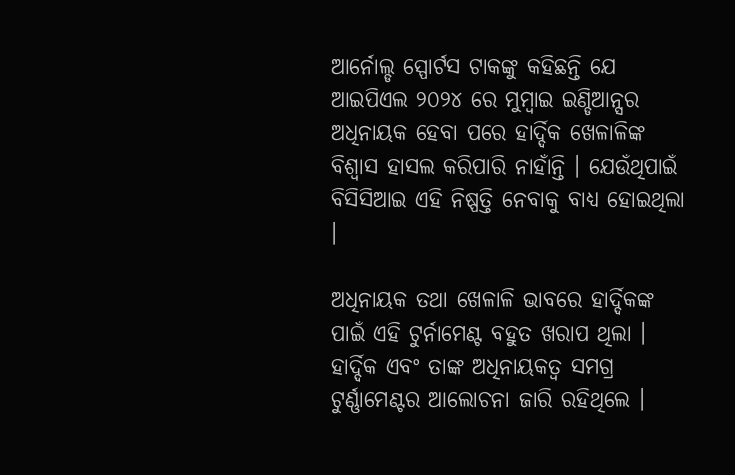ଆର୍ନୋଲ୍ଡ ସ୍ପୋର୍ଟସ ଟାକଙ୍କୁ କହିଛନ୍ତି ଯେ ଆଇପିଏଲ ୨୦୨୪ ରେ ମୁମ୍ବାଇ ଇଣ୍ଡିଆନ୍ସର ଅଧିନାୟକ ହେବା ପରେ ହାର୍ଦ୍ଦିକ ଖେଳାଳିଙ୍କ ବିଶ୍ୱାସ ହାସଲ କରିପାରି ନାହାଁନ୍ତି । ଯେଉଁଥିପାଇଁ ବିସିସିଆଇ ଏହି ନିଷ୍ପତ୍ତି ନେବାକୁ ବାଧ୍ୟ ହୋଇଥିଲା ।

ଅଧିନାୟକ ତଥା ଖେଳାଳି ଭାବରେ ହାର୍ଦ୍ଦିକଙ୍କ ପାଇଁ ଏହି ଟୁର୍ନାମେଣ୍ଟ ବହୁତ ଖରାପ ଥିଲା । ହାର୍ଦ୍ଦିକ ଏବଂ ତାଙ୍କ ଅଧିନାୟକତ୍ୱ ସମଗ୍ର ଟୁର୍ଣ୍ଣାମେଣ୍ଟର ଆଲୋଚନା ଜାରି ରହିଥିଲେ ।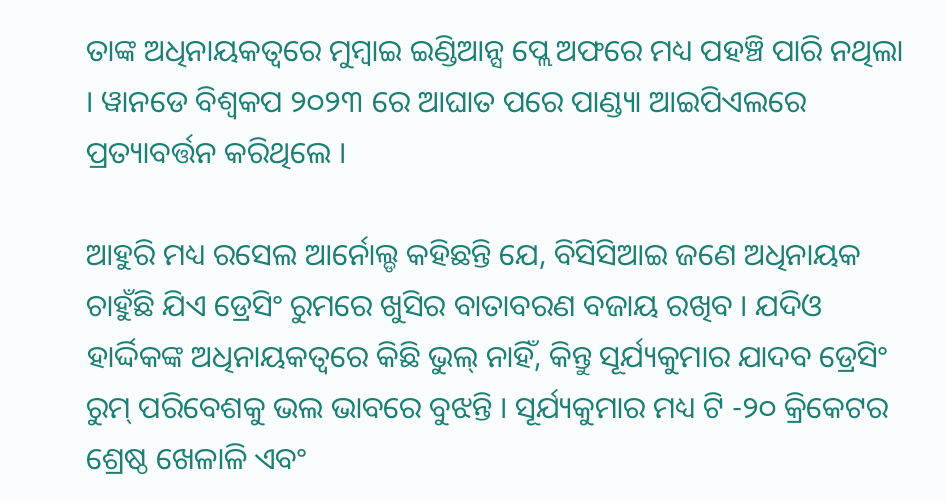ତାଙ୍କ ଅଧିନାୟକତ୍ୱରେ ମୁମ୍ବାଇ ଇଣ୍ଡିଆନ୍ସ ପ୍ଲେ ଅଫରେ ମଧ୍ୟ ପହଞ୍ଚି ପାରି ନଥିଲା । ୱାନଡେ ବିଶ୍ୱକପ ୨୦୨୩ ରେ ଆଘାତ ପରେ ପାଣ୍ଡ୍ୟା ଆଇପିଏଲରେ ପ୍ରତ୍ୟାବର୍ତ୍ତନ କରିଥିଲେ ।

ଆହୁରି ମଧ୍ୟ ରସେଲ ଆର୍ନୋଲ୍ଡ କହିଛନ୍ତି ଯେ, ବିସିସିଆଇ ଜଣେ ଅଧିନାୟକ ଚାହୁଁଛି ଯିଏ ଡ୍ରେସିଂ ରୁମରେ ଖୁସିର ବାତାବରଣ ବଜାୟ ରଖିବ । ଯଦିଓ ହାର୍ଦ୍ଦିକଙ୍କ ଅଧିନାୟକତ୍ୱରେ କିଛି ଭୁଲ୍ ନାହିଁ, କିନ୍ତୁ ସୂର୍ଯ୍ୟକୁମାର ଯାଦବ ଡ୍ରେସିଂ ରୁମ୍ ପରିବେଶକୁ ଭଲ ଭାବରେ ବୁଝନ୍ତି । ସୂର୍ଯ୍ୟକୁମାର ମଧ୍ୟ ଟି -୨୦ କ୍ରିକେଟର ଶ୍ରେଷ୍ଠ ଖେଳାଳି ଏବଂ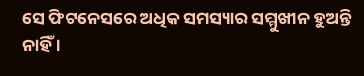ସେ ଫିଟନେସରେ ଅଧିକ ସମସ୍ୟାର ସମ୍ମୁଖୀନ ହୁଅନ୍ତି ନାହିଁ ।